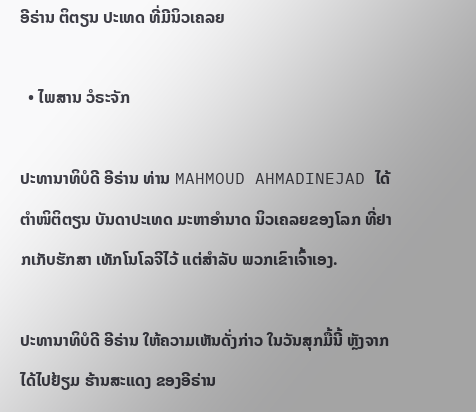ອີຣ່ານ ຕິຕຽນ ປະເທດ ທີ່ມີນິວເຄລຍ

  • ໄພສານ ວໍຣະຈັກ

ປະທານາທິບໍດີ ອີຣ່ານ ທ່ານ MAHMOUD AHMADINEJAD ໄດ້ຕຳໜິຕິຕຽນ ບັນດາປະເທດ ມະຫາອຳນາດ ນິວເຄລຍຂອງໂລກ ທີ່ຢາກເກັບຮັກສາ ເທັກໂນໂລຈີໄວ້ ແຕ່ສຳລັບ ພວກເຂົາເຈົ້າເອງ.

ປະທານາທິບໍດີ ອີຣ່ານ ໃຫ້ຄວາມເຫັນດັ່ງກ່າວ ໃນວັນສຸກມື້ນີ້ ຫຼັງຈາກ ໄດ້ໄປຢ້ຽມ ຮ້ານສະແດງ ຂອງອີຣ່ານ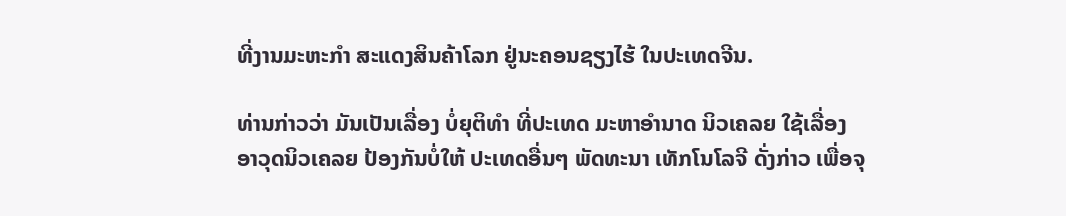ທີ່ງານມະຫະກຳ ສະແດງສິນຄ້າໂລກ ຢູ່ນະຄອນຊຽງໄຮ້ ໃນປະເທດຈີນ.

ທ່ານກ່າວວ່າ ມັນເປັນເລື່ອງ ບໍ່ຍຸຕິທຳ ທີ່ປະເທດ ມະຫາອຳນາດ ນິວເຄລຍ ໃຊ້ເລື່ອງ ອາວຸດນິວເຄລຍ ປ້ອງກັນບໍ່ໃຫ້ ປະເທດອື່ນໆ ພັດທະນາ ເທັກໂນໂລຈີ ດັ່ງກ່າວ ເພື່ອຈຸ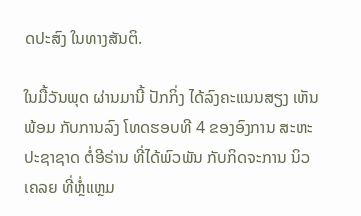ດປະສົງ ໃນທາງສັນຕິ.

ໃນມື້ວັນພຸດ ຜ່ານມານີ້ ປັກກິ່ງ ໄດ້ລົງຄະແນນສຽງ ເຫັນພ້ອມ ກັບການລົງ ໂທດຮອບທີ 4 ຂອງອົງການ ສະຫະປະຊາຊາດ ຕໍ່ອີຣ່ານ ທີ່ໄດ້ພົວພັນ ກັບກິດຈະການ ນິວເຄລຍ ທີ່ຫຼໍ່ແຫຼມ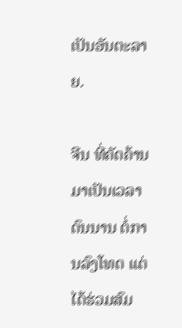ເປັນອັນຕະລາຍ.

ຈີນ ທີ່ຄັດຄ້ານ ມາເປັນເວລາດົນນານ ຕໍ່ການລົງໂທດ ແຕ່ໄດ້ຮ່ວມສົມ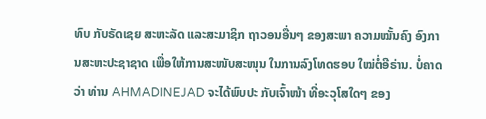ທົບ ກັບຣັດເຊຍ ສະຫະລັດ ແລະສະມາຊິກ ຖາວອນອື່ນໆ ຂອງສະພາ ຄວາມໝັ້ນຄົງ ອົງການສະຫະປະຊາຊາດ ເພື່ອໃຫ້ການສະໜັບສະໜຸນ ໃນການລົງໂທດຮອບ ໃໝ່ຕໍ່ອີຣ່ານ. ບໍ່ຄາດວ່າ ທ່ານ AHMADINEJAD ຈະໄດ້ພົບປະ ກັບເຈົ້າໜ້າ ທີ່ອະວຸໂສໃດໆ ຂອງ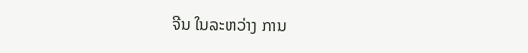ຈີນ ໃນລະຫວ່າງ ການ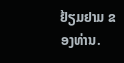ຢ້ຽມຢາມ ຂອງທ່ານ.